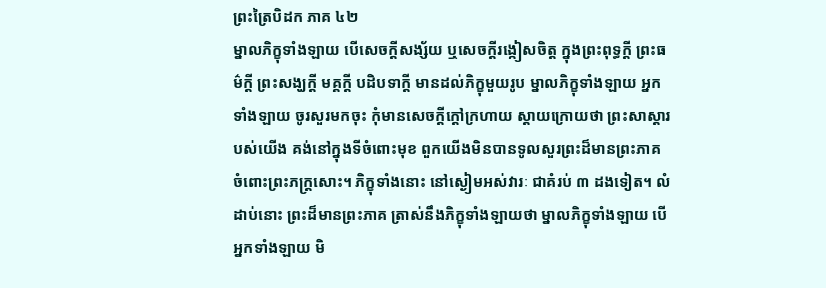ព្រះត្រៃបិដក ភាគ ៤២
ម្នាលភិក្ខុទាំងឡាយ បើសេចក្តីសង្ស័យ ឬសេចក្តីរង្កៀសចិត្ត ក្នុងព្រះពុទ្ធក្តី ព្រះធម៌ក្តី ព្រះសង្ឃក្តី មគ្គក្តី បដិបទាក្តី មានដល់ភិក្ខុមួយរូប ម្នាលភិក្ខុទាំងឡាយ អ្នកទាំងឡាយ ចូរសួរមកចុះ កុំមានសេចក្តីក្តៅក្រហាយ ស្តាយក្រោយថា ព្រះសាស្តារបស់យើង គង់នៅក្នុងទីចំពោះមុខ ពួកយើងមិនបានទូលសួរព្រះដ៏មានព្រះភាគ ចំពោះព្រះភក្រ្តសោះ។ ភិក្ខុទាំងនោះ នៅស្ងៀមអស់វារៈ ជាគំរប់ ៣ ដងទៀត។ លំដាប់នោះ ព្រះដ៏មានព្រះភាគ ត្រាស់នឹងភិក្ខុទាំងឡាយថា ម្នាលភិក្ខុទាំងឡាយ បើអ្នកទាំងឡាយ មិ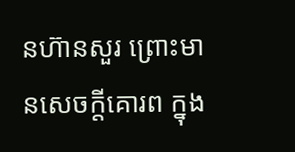នហ៊ានសួរ ព្រោះមានសេចក្តីគោរព ក្នុង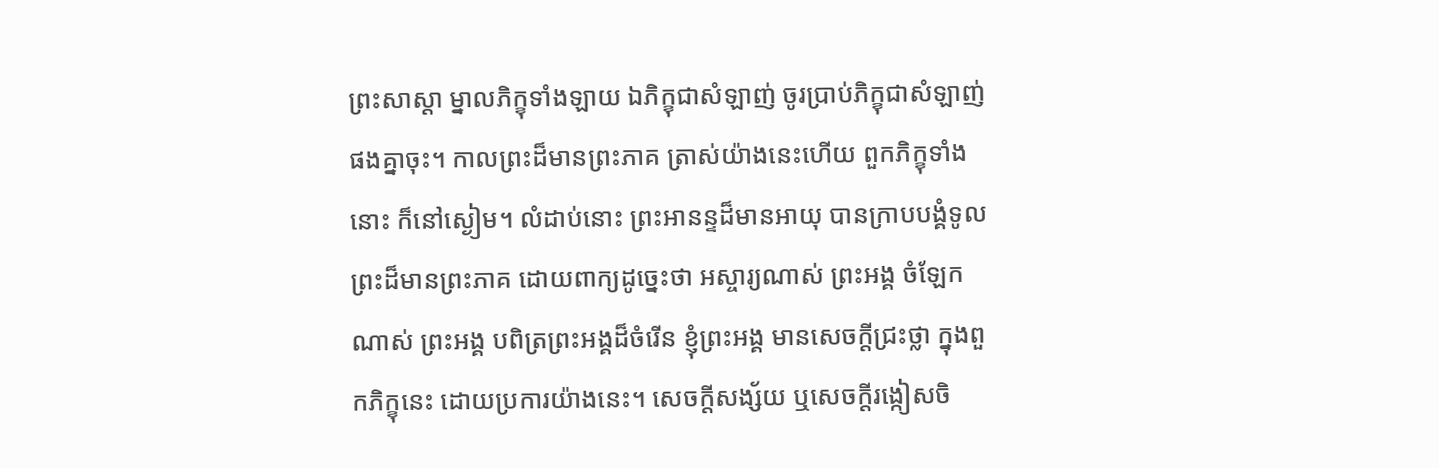ព្រះសាស្តា ម្នាលភិក្ខុទាំងឡាយ ឯភិក្ខុជាសំឡាញ់ ចូរប្រាប់ភិក្ខុជាសំឡាញ់ផងគ្នាចុះ។ កាលព្រះដ៏មានព្រះភាគ ត្រាស់យ៉ាងនេះហើយ ពួកភិក្ខុទាំងនោះ ក៏នៅស្ងៀម។ លំដាប់នោះ ព្រះអានន្ទដ៏មានអាយុ បានក្រាបបង្គំទូលព្រះដ៏មានព្រះភាគ ដោយពាក្យដូច្នេះថា អស្ចារ្យណាស់ ព្រះអង្គ ចំឡែកណាស់ ព្រះអង្គ បពិត្រព្រះអង្គដ៏ចំរើន ខ្ញុំព្រះអង្គ មានសេចក្តីជ្រះថ្លា ក្នុងពួកភិក្ខុនេះ ដោយប្រការយ៉ាងនេះ។ សេចក្តីសង្ស័យ ឬសេចក្តីរង្កៀសចិ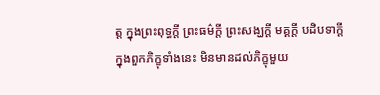ត្ត ក្នុងព្រះពុទ្ធក្តី ព្រះធម៌ក្តី ព្រះសង្ឃក្តី មគ្គក្តី បដិបទាក្តី ក្នុងពួកភិក្ខុទាំងនេះ មិនមានដល់ភិក្ខុមួយ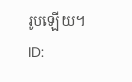រូបឡើយ។
ID: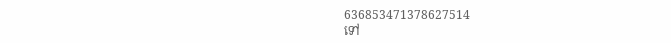636853471378627514
ទៅ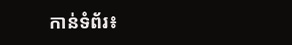កាន់ទំព័រ៖